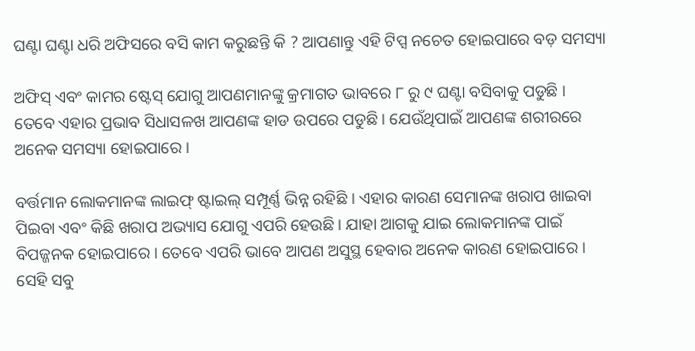ଘଣ୍ଟା ଘଣ୍ଟା ଧରି ଅଫିସରେ ବସି କାମ କରୁଛନ୍ତି କି ? ଆପଣାନ୍ତୁ ଏହି ଟିପ୍ସ ନଚେତ ହୋଇପାରେ ବଡ଼ ସମସ୍ୟା

ଅଫିସ୍ ଏବଂ କାମର ଷ୍ଟେସ୍‌ ଯୋଗୁ ଆପଣମାନଙ୍କୁ କ୍ରମାଗତ ଭାବରେ ୮ ରୁ ୯ ଘଣ୍ଟା ବସିବାକୁ ପଡୁଛି । ତେବେ ଏହାର ପ୍ରଭାବ ସିଧାସଳଖ ଆପଣଙ୍କ ହାଡ ଉପରେ ପଡୁଛି । ଯେଉଁଥିପାଇଁ ଆପଣଙ୍କ ଶରୀରରେ ଅନେକ ସମସ୍ୟା ହୋଇପାରେ ।

ବର୍ତ୍ତମାନ ଲୋକମାନଙ୍କ ଲାଇଫ୍‌ ଷ୍ଟାଇଲ୍‌ ସମ୍ପୂର୍ଣ୍ଣ ଭିନ୍ନ ରହିଛି । ଏହାର କାରଣ ସେମାନଙ୍କ ଖରାପ ଖାଇବା ପିଇବା ଏବଂ କିଛି ଖରାପ ଅଭ୍ୟାସ ଯୋଗୁ ଏପରି ହେଉଛି । ଯାହା ଆଗକୁ ଯାଇ ଲୋକମାନଙ୍କ ପାଇଁ ବିପଜ୍ଜନକ ହୋଇପାରେ । ତେବେ ଏପରି ଭାବେ ଆପଣ ଅସୁସ୍ଥ ହେବାର ଅନେକ କାରଣ ହୋଇପାରେ । ସେହି ସବୁ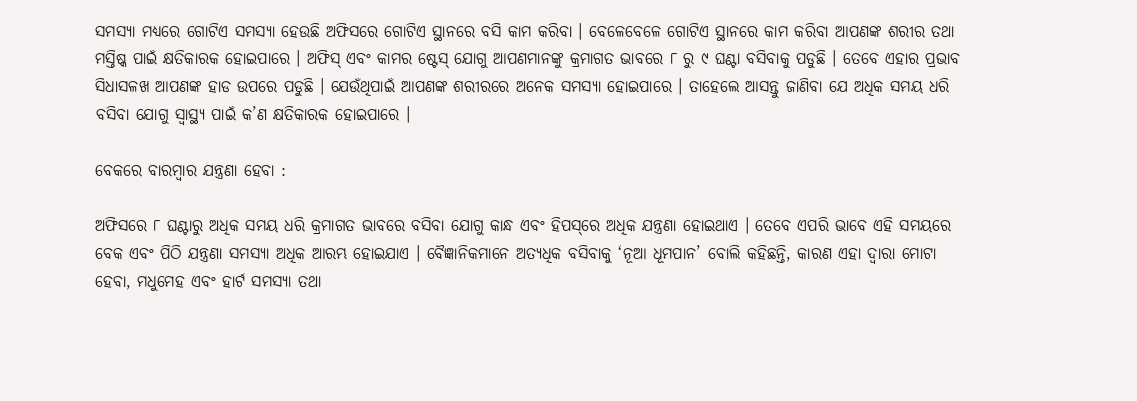ସମସ୍ୟା ମଧ୍ୟରେ ଗୋଟିଏ ସମସ୍ୟା ହେଉଛି ଅଫିସରେ ଗୋଟିଏ ସ୍ଥାନରେ ବସି କାମ କରିବା । ବେଳେବେଳେ ଗୋଟିଏ ସ୍ଥାନରେ କାମ କରିବା ଆପଣଙ୍କ ଶରୀର ତଥା ମସ୍ତିଷ୍କ ପାଇଁ କ୍ଷତିକାରକ ହୋଇପାରେ । ଅଫିସ୍ ଏବଂ କାମର ଷ୍ଟେସ୍‌ ଯୋଗୁ ଆପଣମାନଙ୍କୁ କ୍ରମାଗତ ଭାବରେ ୮ ରୁ ୯ ଘଣ୍ଟା ବସିବାକୁ ପଡୁଛି । ତେବେ ଏହାର ପ୍ରଭାବ ସିଧାସଳଖ ଆପଣଙ୍କ ହାଡ ଉପରେ ପଡୁଛି । ଯେଉଁଥିପାଇଁ ଆପଣଙ୍କ ଶରୀରରେ ଅନେକ ସମସ୍ୟା ହୋଇପାରେ । ତାହେଲେ ଆସନ୍ତୁ ଜାଣିବା ଯେ ଅଧିକ ସମୟ ଧରି ବସିବା ଯୋଗୁ ସ୍ୱାସ୍ଥ୍ୟ ପାଇଁ କ’ଣ କ୍ଷତିକାରକ ହୋଇପାରେ ।

ବେକରେ ବାରମ୍ବାର ଯନ୍ତ୍ରଣା ହେବା :

ଅଫିସରେ ୮ ଘଣ୍ଟାରୁ ଅଧିକ ସମୟ ଧରି କ୍ରମାଗତ ଭାବରେ ବସିବା ଯୋଗୁ କାନ୍ଧ ଏବଂ ହିପସ୍‌ରେ ଅଧିକ ଯନ୍ତ୍ରଣା ହୋଇଥାଏ । ତେବେ ଏପରି ଭାବେ ଏହି ସମୟରେ ବେକ ଏବଂ ପିଠି ଯନ୍ତ୍ରଣା ସମସ୍ୟା ଅଧିକ ଆରମ୍ଭ ହୋଇଯାଏ । ବୈଜ୍ଞାନିକମାନେ ଅତ୍ୟଧିକ ବସିବାକୁ ‘ନୂଆ ଧୂମପାନ’ ବୋଲି କହିଛନ୍ତି, କାରଣ ଏହା ଦ୍ୱାରା ମୋଟା ହେବା, ମଧୁମେହ ଏବଂ ହାର୍ଟ ସମସ୍ୟା ତଥା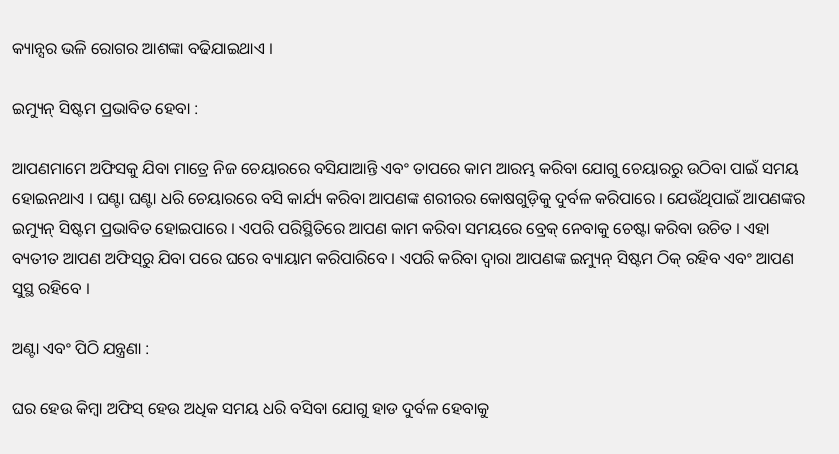କ୍ୟାନ୍ସର ଭଳି ରୋଗର ଆଶଙ୍କା ବଢିଯାଇଥାଏ ।

ଇମ୍ୟୁନ୍‌ ସିଷ୍ଟମ ପ୍ରଭାବିତ ହେବା :

ଆପଣମାମେ ଅଫିସକୁ ଯିବା ମାତ୍ରେ ନିଜ ଚେୟାରରେ ବସିଯାଆନ୍ତି ଏବଂ ତାପରେ କାମ ଆରମ୍ଭ କରିବା ଯୋଗୁ ଚେୟାରରୁ ଉଠିବା ପାଇଁ ସମୟ ହୋଇନଥାଏ । ଘଣ୍ଟା ଘଣ୍ଟା ଧରି ଚେୟାରରେ ବସି କାର୍ଯ୍ୟ କରିବା ଆପଣଙ୍କ ଶରୀରର କୋଷଗୁଡ଼ିକୁ ଦୁର୍ବଳ କରିପାରେ । ଯେଉଁଥିପାଇଁ ଆପଣଙ୍କର ଇମ୍ୟୁନ୍‌ ସିଷ୍ଟମ ପ୍ରଭାବିତ ହୋଇପାରେ । ଏପରି ପରିସ୍ଥିତିରେ ଆପଣ କାମ କରିବା ସମୟରେ ବ୍ରେକ୍‌ ନେବାକୁ ଚେଷ୍ଟା କରିବା ଉଚିତ । ଏହା ବ୍ୟତୀତ ଆପଣ ଅଫିସ୍‌ରୁ ଯିବା ପରେ ଘରେ ବ୍ୟାୟାମ କରିପାରିବେ । ଏପରି କରିବା ଦ୍ୱାରା ଆପଣଙ୍କ ଇମ୍ୟୁନ୍‌ ସିଷ୍ଟମ ଠିକ୍‌ ରହିବ ଏବଂ ଆପଣ ସୁସ୍ଥ ରହିବେ ।

ଅଣ୍ଟା ଏବଂ ପିଠି ଯନ୍ତ୍ରଣା :

ଘର ହେଉ କିମ୍ବା ଅଫିସ୍ ହେଉ ଅଧିକ ସମୟ ଧରି ବସିବା ଯୋଗୁ ହାଡ ଦୁର୍ବଳ ହେବାକୁ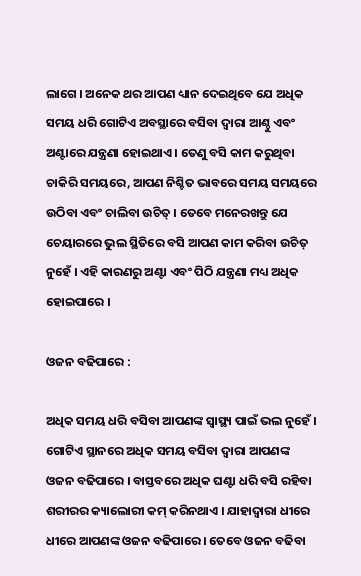ଲାଗେ । ଅନେକ ଥର ଆପଣ ଧ୍ୟାନ ଦେଇଥିବେ ଯେ ଅଧିକ ସମୟ ଧରି ଗୋଟିଏ ଅବସ୍ଥାରେ ବସିବା ଦ୍ୱାରା ଆଣ୍ଠୁ ଏବଂ ଅଣ୍ଟାରେ ଯନ୍ତ୍ରଣା ହୋଇଥାଏ । ତେଣୁ ବସି କାମ କରୁଥିବା ଚାକିରି ସମୟରେ, ଆପଣ ନିଶ୍ଚିତ ଭାବରେ ସମୟ ସମୟରେ ଉଠିବା ଏବଂ ଚାଲିବା ଉଚିତ୍ । ତେବେ ମନେରଖନ୍ତୁ ଯେ ଚେୟାରରେ ଭୁଲ ସ୍ଥିତିରେ ବସି ଆପଣ କାମ କରିବା ଉଚିତ୍ ନୁହେଁ । ଏହି କାରଣରୁ ଅଣ୍ଟା ଏବଂ ପିଠି ଯନ୍ତ୍ରଣା ମଧ୍ୟ ଅଧିକ ହୋଇପାରେ ।

ଓଜନ ବଢିପାରେ :

ଅଧିକ ସମୟ ଧରି ବସିବା ଆପଣଙ୍କ ସ୍ୱାସ୍ଥ୍ୟ ପାଇଁ ଭଲ ନୁହେଁ । ଗୋଟିଏ ସ୍ଥାନରେ ଅଧିକ ସମୟ ବସିବା ଦ୍ୱାରା ଆପଣଙ୍କ ଓଜନ ବଢିପାରେ । ବାସ୍ତବରେ ଅଧିକ ଘଣ୍ଟା ଧରି ବସି ରହିବା ଶରୀରର କ୍ୟାଲୋରୀ କମ୍‌ କରିନଥାଏ । ଯାହାଦ୍ୱାରା ଧୀରେ ଧୀରେ ଆପଣଙ୍କ ଓଜନ ବଢିପାରେ । ତେବେ ଓଜନ ବଢିବା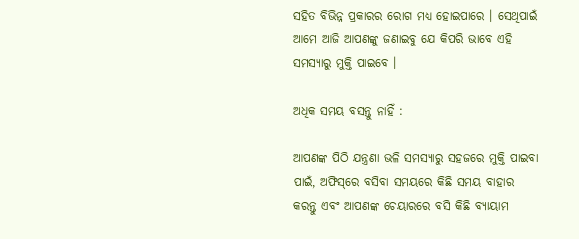ସହିତ ବିଭିନ୍ନ ପ୍ରକାରର ରୋଗ ମଧ୍ୟ ହୋଇପାରେ । ସେଥିପାଇଁ ଆମେ ଆଜି ଆପଣଙ୍କୁ ଜଣାଇବୁ ଯେ କିପରି ଭାବେ ଏହି ସମସ୍ୟାରୁ ମୁକ୍ତି ପାଇବେ ।

ଅଧିକ ସମୟ ବସନ୍ତୁ ନାହିଁ :

ଆପଣଙ୍କ ପିଠି ଯନ୍ତ୍ରଣା ଭଳି ସମସ୍ୟାରୁ ସହଜରେ ମୁକ୍ତି ପାଇବା ପାଇଁ, ଅଫିସ୍‌ରେ ବସିବା ସମୟରେ କିଛି ସମୟ ବାହାର କରନ୍ତୁ ଏବଂ ଆପଣଙ୍କ ଚେୟାରରେ ବସି କିଛି ବ୍ୟାୟାମ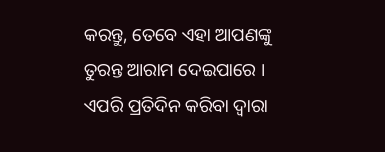କରନ୍ତୁ, ତେବେ ଏହା ଆପଣଙ୍କୁ ତୁରନ୍ତ ଆରାମ ଦେଇପାରେ । ଏପରି ପ୍ରତିଦିନ କରିବା ଦ୍ୱାରା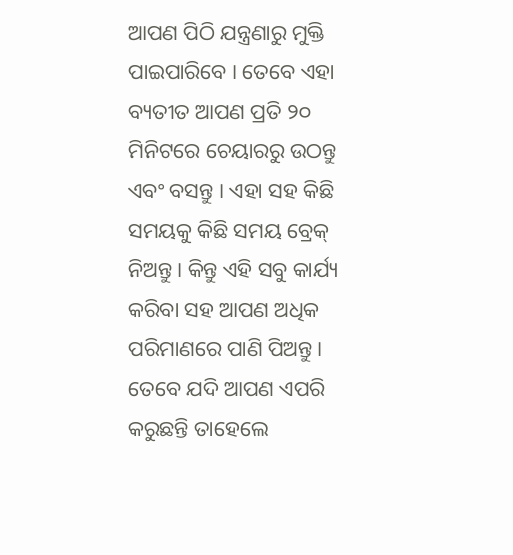ଆପଣ ପିଠି ଯନ୍ତ୍ରଣାରୁ ମୁକ୍ତି ପାଇପାରିବେ । ତେବେ ଏହା ବ୍ୟତୀତ ଆପଣ ପ୍ରତି ୨୦ ମିନିଟରେ ଚେୟାରରୁ ଉଠନ୍ତୁ ଏବଂ ବସନ୍ତୁ । ଏହା ସହ କିଛି ସମୟକୁ କିଛି ସମୟ ବ୍ରେକ୍‌ ନିଅନ୍ତୁ । କିନ୍ତୁ ଏହି ସବୁ କାର୍ଯ୍ୟ କରିବା ସହ ଆପଣ ଅଧିକ ପରିମାଣରେ ପାଣି ପିଅନ୍ତୁ । ତେବେ ଯଦି ଆପଣ ଏପରି କରୁଛନ୍ତି ତାହେଲେ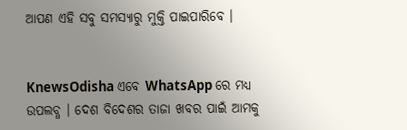ଆପଣ ଏହି ସବୁ ସମସ୍ୟାରୁ ମୁକ୍ତି ପାଇପାରିବେ ।


KnewsOdisha ଏବେ WhatsApp ରେ ମଧ୍ୟ ଉପଲବ୍ଧ । ଦେଶ ବିଦେଶର ତାଜା ଖବର ପାଇଁ ଆମକୁ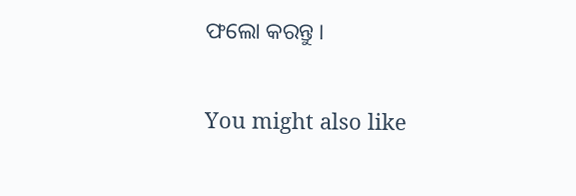ଫଲୋ କରନ୍ତୁ ।

You might also like